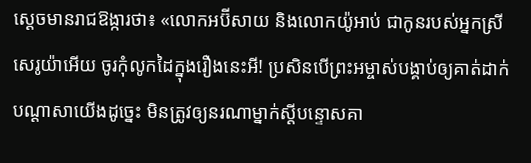ស្ដេចមានរាជឱង្ការថា៖ «លោកអប៊ីសាយ និងលោកយ៉ូអាប់ ជាកូនរបស់អ្នកស្រីសេរូយ៉ាអើយ ចូរកុំលូកដៃក្នុងរឿងនេះអី! ប្រសិនបើព្រះអម្ចាស់បង្គាប់ឲ្យគាត់ដាក់បណ្ដាសាយើងដូច្នេះ មិនត្រូវឲ្យនរណាម្នាក់ស្ដីបន្ទោសគា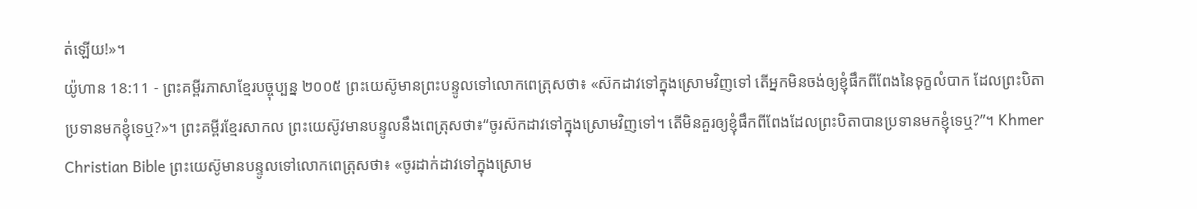ត់ឡើយ!»។
យ៉ូហាន 18:11 - ព្រះគម្ពីរភាសាខ្មែរបច្ចុប្បន្ន ២០០៥ ព្រះយេស៊ូមានព្រះបន្ទូលទៅលោកពេត្រុសថា៖ «ស៊កដាវទៅក្នុងស្រោមវិញទៅ តើអ្នកមិនចង់ឲ្យខ្ញុំផឹកពីពែងនៃទុក្ខលំបាក ដែលព្រះបិតាប្រទានមកខ្ញុំទេឬ?»។ ព្រះគម្ពីរខ្មែរសាកល ព្រះយេស៊ូវមានបន្ទូលនឹងពេត្រុសថា៖“ចូរស៊កដាវទៅក្នុងស្រោមវិញទៅ។ តើមិនគួរឲ្យខ្ញុំផឹកពីពែងដែលព្រះបិតាបានប្រទានមកខ្ញុំទេឬ?”។ Khmer Christian Bible ព្រះយេស៊ូមានបន្ទូលទៅលោកពេត្រុសថា៖ «ចូរដាក់ដាវទៅក្នុងស្រោម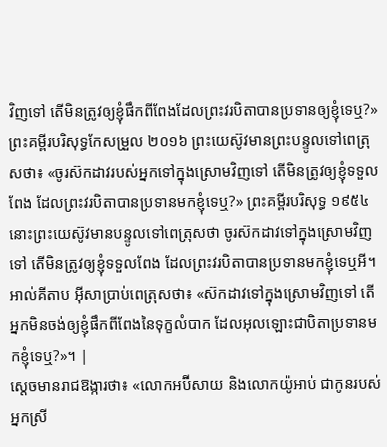វិញទៅ តើមិនត្រូវឲ្យខ្ញុំផឹកពីពែងដែលព្រះវរបិតាបានប្រទានឲ្យខ្ញុំទេឬ?» ព្រះគម្ពីរបរិសុទ្ធកែសម្រួល ២០១៦ ព្រះយេស៊ូវមានព្រះបន្ទូលទៅពេត្រុសថា៖ «ចូរស៊កដាវរបស់អ្នកទៅក្នុងស្រោមវិញទៅ តើមិនត្រូវឲ្យខ្ញុំទទួលពែង ដែលព្រះវរបិតាបានប្រទានមកខ្ញុំទេឬ?» ព្រះគម្ពីរបរិសុទ្ធ ១៩៥៤ នោះព្រះយេស៊ូវមានបន្ទូលទៅពេត្រុសថា ចូរស៊កដាវទៅក្នុងស្រោមវិញទៅ តើមិនត្រូវឲ្យខ្ញុំទទួលពែង ដែលព្រះវរបិតាបានប្រទានមកខ្ញុំទេឬអី។ អាល់គីតាប អ៊ីសាប្រាប់ពេត្រុសថា៖ «ស៊កដាវទៅក្នុងស្រោមវិញទៅ តើអ្នកមិនចង់ឲ្យខ្ញុំផឹកពីពែងនៃទុក្ខលំបាក ដែលអុលឡោះជាបិតាប្រទានមកខ្ញុំទេឬ?»។ |
ស្ដេចមានរាជឱង្ការថា៖ «លោកអប៊ីសាយ និងលោកយ៉ូអាប់ ជាកូនរបស់អ្នកស្រី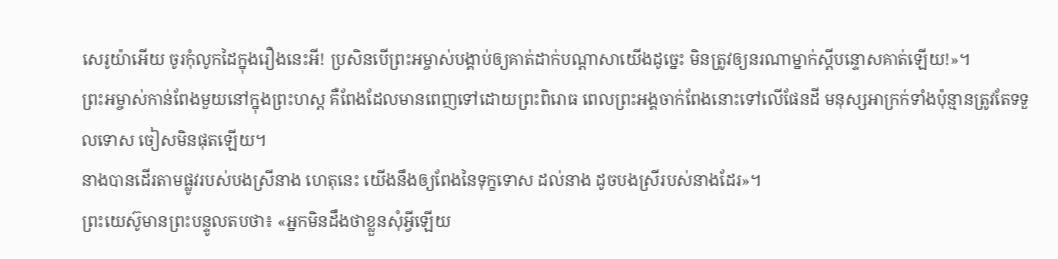សេរូយ៉ាអើយ ចូរកុំលូកដៃក្នុងរឿងនេះអី! ប្រសិនបើព្រះអម្ចាស់បង្គាប់ឲ្យគាត់ដាក់បណ្ដាសាយើងដូច្នេះ មិនត្រូវឲ្យនរណាម្នាក់ស្ដីបន្ទោសគាត់ឡើយ!»។
ព្រះអម្ចាស់កាន់ពែងមួយនៅក្នុងព្រះហស្ដ គឺពែងដែលមានពេញទៅដោយព្រះពិរោធ ពេលព្រះអង្គចាក់ពែងនោះទៅលើផែនដី មនុស្សអាក្រក់ទាំងប៉ុន្មានត្រូវតែទទួលទោស ចៀសមិនផុតឡើយ។
នាងបានដើរតាមផ្លូវរបស់បងស្រីនាង ហេតុនេះ យើងនឹងឲ្យពែងនៃទុក្ខទោស ដល់នាង ដូចបងស្រីរបស់នាងដែរ»។
ព្រះយេស៊ូមានព្រះបន្ទូលតបថា៖ «អ្នកមិនដឹងថាខ្លួនសុំអ្វីឡើយ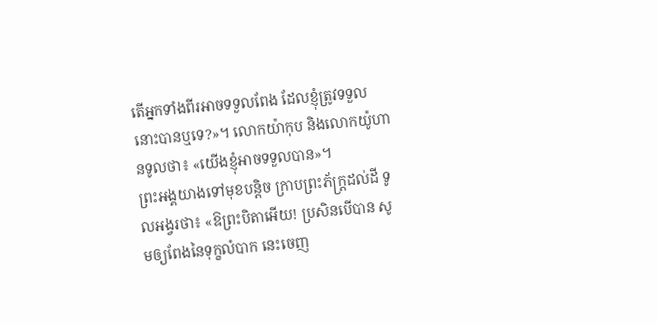តើអ្នកទាំងពីរអាចទទួលពែង ដែលខ្ញុំត្រូវទទួលនោះបានឬទេ?»។ លោកយ៉ាកុប និងលោកយ៉ូហានទូលថា៖ «យើងខ្ញុំអាចទទួលបាន»។
ព្រះអង្គយាងទៅមុខបន្ដិច ក្រាបព្រះភ័ក្ត្រដល់ដី ទូលអង្វរថា៖ «ឱព្រះបិតាអើយ! ប្រសិនបើបាន សូមឲ្យពែងនៃទុក្ខលំបាក នេះចេញ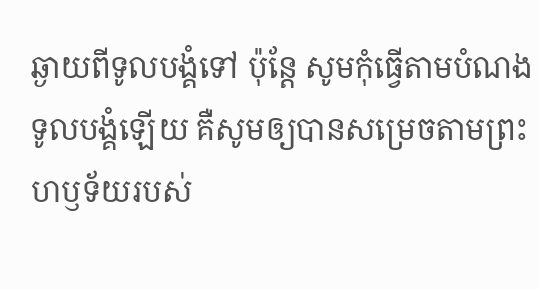ឆ្ងាយពីទូលបង្គំទៅ ប៉ុន្តែ សូមកុំធ្វើតាមបំណងទូលបង្គំឡើយ គឺសូមឲ្យបានសម្រេចតាមព្រះហឫទ័យរបស់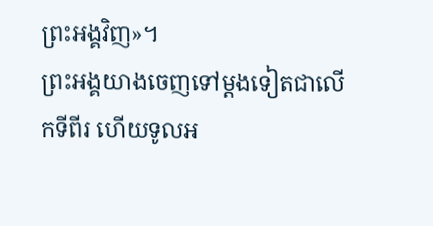ព្រះអង្គវិញ»។
ព្រះអង្គយាងចេញទៅម្ដងទៀតជាលើកទីពីរ ហើយទូលអ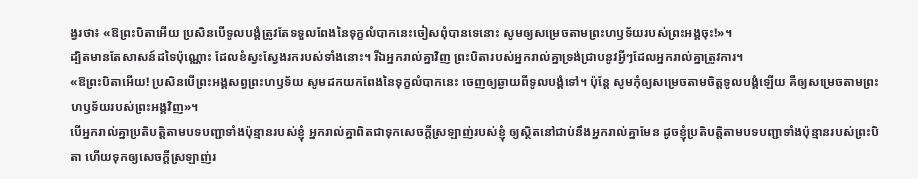ង្វរថា៖ «ឱព្រះបិតាអើយ ប្រសិនបើទូលបង្គំត្រូវតែទទួលពែងនៃទុក្ខលំបាកនេះចៀសពុំបានទេនោះ សូមឲ្យសម្រេចតាមព្រះហឫទ័យរបស់ព្រះអង្គចុះ!»។
ដ្បិតមានតែសាសន៍ដទៃប៉ុណ្ណោះ ដែលខំស្វះស្វែងរករបស់ទាំងនោះ។ រីឯអ្នករាល់គ្នាវិញ ព្រះបិតារបស់អ្នករាល់គ្នាទ្រង់ជ្រាបនូវអ្វីៗដែលអ្នករាល់គ្នាត្រូវការ។
«ឱព្រះបិតាអើយ! ប្រសិនបើព្រះអង្គសព្វព្រះហឫទ័យ សូមដកយកពែងនៃទុក្ខលំបាកនេះ ចេញឲ្យឆ្ងាយពីទូលបង្គំទៅ។ ប៉ុន្តែ សូមកុំឲ្យសម្រេចតាមចិត្តទូលបង្គំឡើយ គឺឲ្យសម្រេចតាមព្រះហឫទ័យរបស់ព្រះអង្គវិញ»។
បើអ្នករាល់គ្នាប្រតិបត្តិតាមបទបញ្ជាទាំងប៉ុន្មានរបស់ខ្ញុំ អ្នករាល់គ្នាពិតជាទុកសេចក្ដីស្រឡាញ់របស់ខ្ញុំ ឲ្យស្ថិតនៅជាប់នឹងអ្នករាល់គ្នាមែន ដូចខ្ញុំប្រតិបត្តិតាមបទបញ្ជាទាំងប៉ុន្មានរបស់ព្រះបិតា ហើយទុកឲ្យសេចក្ដីស្រឡាញ់រ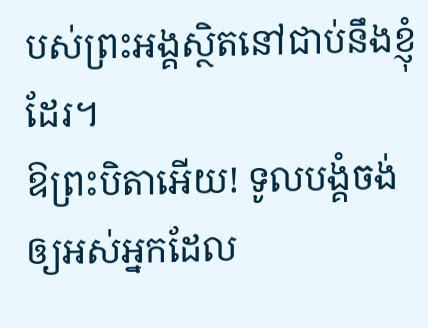បស់ព្រះអង្គស្ថិតនៅជាប់នឹងខ្ញុំដែរ។
ឱព្រះបិតាអើយ! ទូលបង្គំចង់ឲ្យអស់អ្នកដែល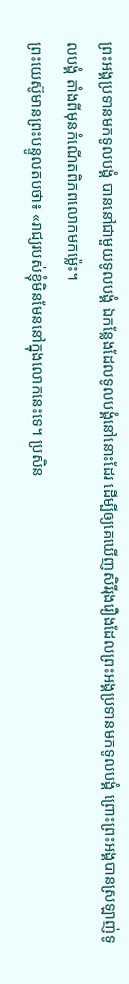ព្រះអង្គប្រទានមកទូលបង្គំ បាននៅជាមួយទូលបង្គំ ឯកន្លែងដែលទូលបង្គំនៅនោះដែរ ដើម្បីឲ្យគេឃើញសិរីរុងរឿងដែលព្រះអង្គប្រទានមកទូលបង្គំ ព្រោះព្រះអង្គបានស្រឡាញ់ទូលបង្គំ តាំងពីមុនកំណើតពិភពលោកមកម៉្លេះ។
ព្រះយេស៊ូមានព្រះបន្ទូលតបថា៖ «រាជ្យរបស់ខ្ញុំមិនមែននៅក្នុងលោកនេះទេ។ ប្រសិន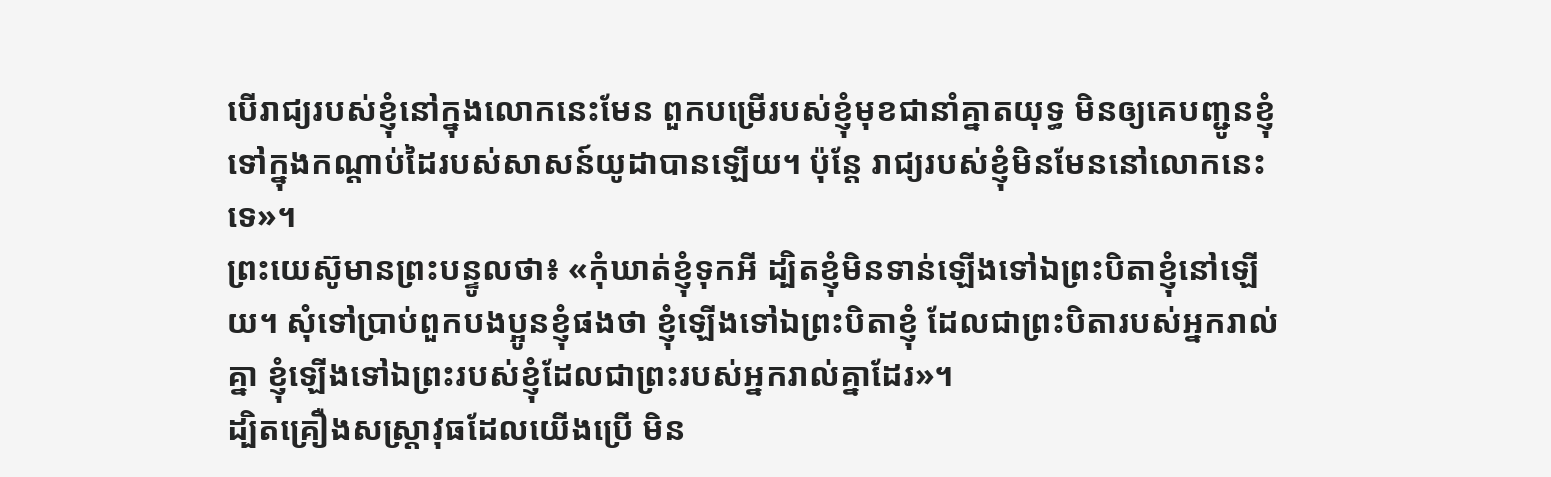បើរាជ្យរបស់ខ្ញុំនៅក្នុងលោកនេះមែន ពួកបម្រើរបស់ខ្ញុំមុខជានាំគ្នាតយុទ្ធ មិនឲ្យគេបញ្ជូនខ្ញុំទៅក្នុងកណ្ដាប់ដៃរបស់សាសន៍យូដាបានឡើយ។ ប៉ុន្តែ រាជ្យរបស់ខ្ញុំមិនមែននៅលោកនេះទេ»។
ព្រះយេស៊ូមានព្រះបន្ទូលថា៖ «កុំឃាត់ខ្ញុំទុកអី ដ្បិតខ្ញុំមិនទាន់ឡើងទៅឯព្រះបិតាខ្ញុំនៅឡើយ។ សុំទៅប្រាប់ពួកបងប្អូនខ្ញុំផងថា ខ្ញុំឡើងទៅឯព្រះបិតាខ្ញុំ ដែលជាព្រះបិតារបស់អ្នករាល់គ្នា ខ្ញុំឡើងទៅឯព្រះរបស់ខ្ញុំដែលជាព្រះរបស់អ្នករាល់គ្នាដែរ»។
ដ្បិតគ្រឿងសស្ត្រាវុធដែលយើងប្រើ មិន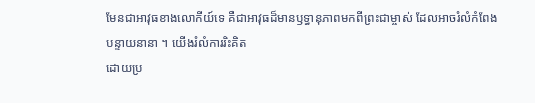មែនជាអាវុធខាងលោកីយ៍ទេ គឺជាអាវុធដ៏មានឫទ្ធានុភាពមកពីព្រះជាម្ចាស់ ដែលអាចរំលំកំពែងបន្ទាយនានា ។ យើងរំលំការរិះគិត
ដោយប្រ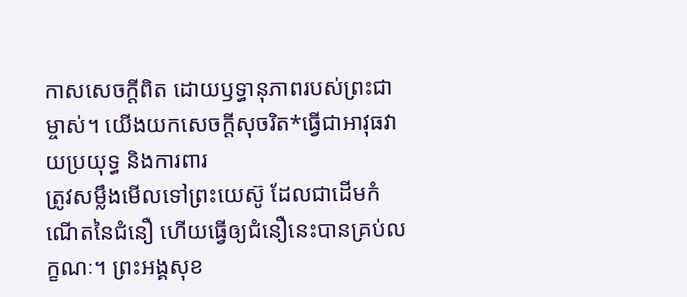កាសសេចក្ដីពិត ដោយឫទ្ធានុភាពរបស់ព្រះជាម្ចាស់។ យើងយកសេចក្ដីសុចរិត*ធ្វើជាអាវុធវាយប្រយុទ្ធ និងការពារ
ត្រូវសម្លឹងមើលទៅព្រះយេស៊ូ ដែលជាដើមកំណើតនៃជំនឿ ហើយធ្វើឲ្យជំនឿនេះបានគ្រប់លក្ខណៈ។ ព្រះអង្គសុខ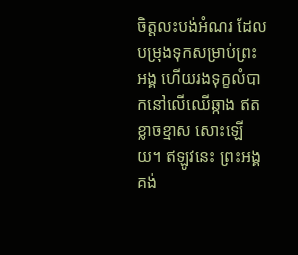ចិត្តលះបង់អំណរ ដែលបម្រុងទុកសម្រាប់ព្រះអង្គ ហើយរងទុក្ខលំបាកនៅលើឈើឆ្កាង ឥតខ្លាចខ្មាស សោះឡើយ។ ឥឡូវនេះ ព្រះអង្គគង់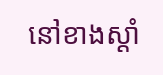នៅខាងស្ដាំ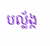បល្ល័ង្ក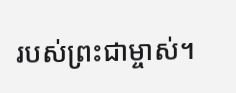របស់ព្រះជាម្ចាស់។